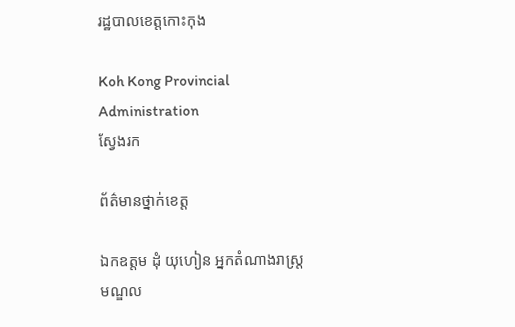រដ្ឋបាលខេត្តកោះកុង

Koh Kong Provincial Administration
ស្វែងរក

ព័ត៌មានថ្នាក់ខេត្ត

ឯកឧត្តម ដុំ យុហៀន អ្នកតំណាងរាស្រ្តមណ្ឌល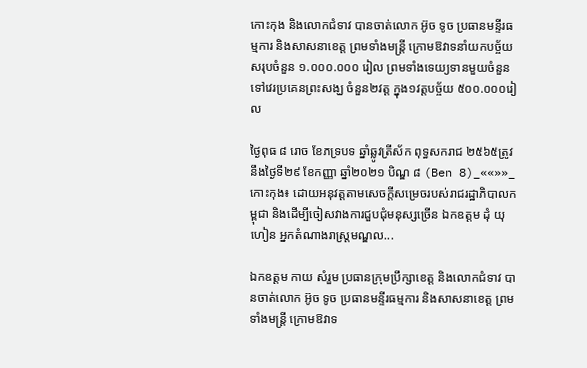កោះកុង និងលោកជំទាវ បានចាត់លោក អ៊ូច ទូច ប្រធានមន្ទីរធម្មការ និងសាសនាខេត្ត ព្រមទាំងមន្ត្រី ក្រោមឱវាទនាំយកបច្ច័យសរុបចំនួន ១.០០០.០០០ រៀល ព្រមទាំងទេយ្យទានមួយចំនួន ទៅវេរប្រគេនព្រះសង្ឃ ចំនួន២វត្ត ក្នុង១វត្តបច្ច័យ ៥០០.០០០រៀល

ថ្ងៃពុធ ៨ រោច ខែភទ្របទ ឆ្នាំឆ្លូវត្រីស័ក ពុទ្ធសករាជ ២៥៦៥ត្រូវនឹងថ្ងៃទី២៩ ខែកញ្ញា ឆ្នាំ២០២១ បិណ្ឌ ៨ (Ben 8)_««»»_កោះកុង៖ ដោយអនុវត្តតាមសេចក្តីសម្រេចរបស់រាជរដ្ឋាភិបាលកម្ពុជា និងដើម្បីចៀសវាងការជួបជុំមនុស្សច្រើន ឯកឧត្តម ដុំ យុហៀន អ្នកតំណាងរាស្រ្តមណ្ឌល...

ឯកឧត្តម កាយ សំរួម ប្រធានក្រុមប្រឹក្សាខេត្ត និងលោកជំទាវ បានចាត់លោក អ៊ូច ទូច ប្រធានមន្ទីរធម្មការ និងសាសនាខេត្ត ព្រមទាំងមន្ត្រី ក្រោមឱវាទ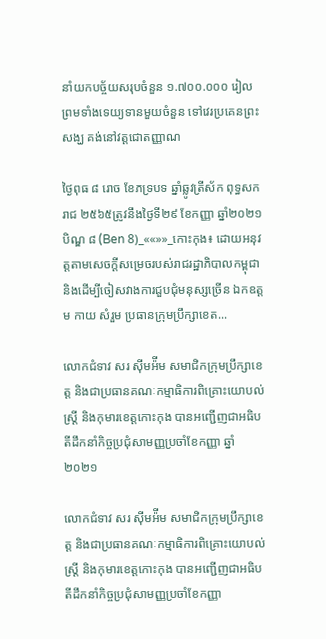នាំយកបច្ច័យសរុបចំនួន ១.៧០០.០០០ រៀល ព្រមទាំងទេយ្យទានមួយចំនួន ទៅវេរប្រគេនព្រះសង្ឃ គង់នៅវត្តជោតញ្ញាណ

ថ្ងៃពុធ ៨ រោច ខែភទ្របទ ឆ្នាំឆ្លូវត្រីស័ក ពុទ្ធសករាជ ២៥៦៥ត្រូវនឹងថ្ងៃទី២៩ ខែកញ្ញា ឆ្នាំ២០២១ បិណ្ឌ ៨ (Ben 8)_««»»_កោះកុង៖ ដោយអនុវត្តតាមសេចក្តីសម្រេចរបស់រាជរដ្ឋាភិបាលកម្ពុជា និងដើម្បីចៀសវាងការជួបជុំមនុស្សច្រើន ឯកឧត្តម កាយ សំរួម ប្រធានក្រុមប្រឹក្សាខេត...

លោកជំទាវ សរ ស៊ីមអ៉ីម សមាជិកក្រុមប្រឹក្សាខេត្ត និងជាប្រធានគណៈកម្មាធិការពិគ្រោះយោបល់ស្ត្រី និងកុមារខេត្តកោះកុង បានអញ្ជើញជាអធិបតីដឹកនាំកិច្ចប្រជុំសាមញ្ញប្រចាំខែកញ្ញា ឆ្នាំ២០២១

លោកជំទាវ សរ ស៊ីមអ៉ីម សមាជិកក្រុមប្រឹក្សាខេត្ត និងជាប្រធានគណៈកម្មាធិការពិគ្រោះយោបល់ស្ត្រី និងកុមារខេត្តកោះកុង បានអញ្ជើញជាអធិបតីដឹកនាំកិច្ចប្រជុំសាមញ្ញប្រចាំខែកញ្ញា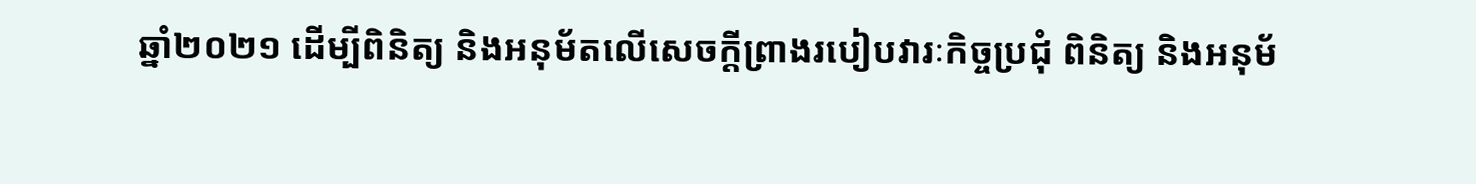ឆ្នាំ២០២១ ដើម្បីពិនិត្យ និងអនុម័តលើសេចក្តីព្រាងរបៀបវារៈកិច្ចប្រជុំ ពិនិត្យ និងអនុម័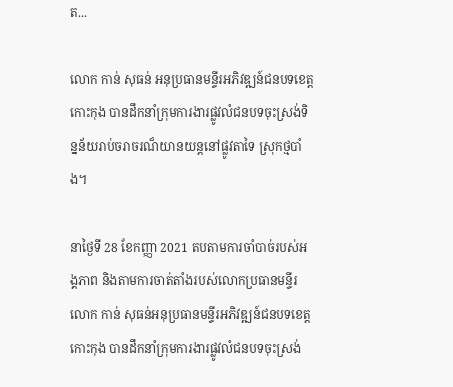ត...

លោក កាន់ សុធន់ អនុប្រធានមន្ទីរអភិវឌ្ឍន៍ជនបទខេត្តកោះកុង បានដឹកនាំក្រុមការងារផ្លូវលំជនបទចុះស្រង់ទិន្នន័យរាប់ចរាចរណ៏យានយន្តនៅផ្លូវតាទៃ ស្រុកថ្មបាំង។

នាថ្ងៃទី 28 ខែកញ្ញា 2021 តបតាមការចាំបាច់របស់អង្គភាព និងតាមការចាត់តាំងរបស់លោកប្រធានមន្ទីរ លោក កាន់ សុធន់អនុប្រធានមន្ទីរអភិវឌ្ឍន៍ជនបទខេត្តកោះកុង បានដឹកនាំក្រុមការងារផ្លូវលំជនបទចុះស្រង់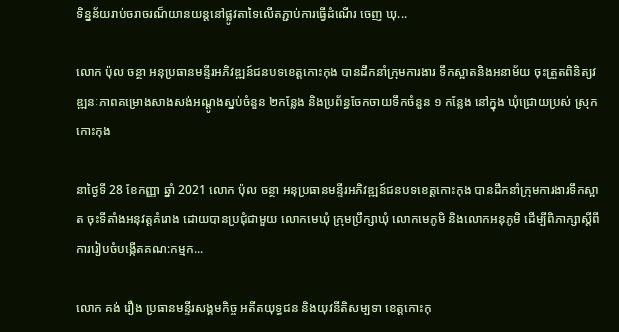ទិន្នន័យរាប់ចរាចរណ៏យានយន្តនៅផ្លូវតាទៃលើតភ្ជាប់ការធ្វើដំណើរ ចេញ ឃុ...

លោក ប៉ុល ចន្ថា អនុប្រធានមន្ទីរអភិវឌ្ឍន៍ជនបទខេត្តកោះកុង បានដឹកនាំក្រុមការងារ ទឹកស្អាតនិងអនាម័យ ចុះត្រួតពិនិត្យវឌ្ឍនៈភាពគម្រោងសាងសង់អណ្តូងស្នប់ចំនួន ២កន្លែង និងប្រព័ន្ធចែកចាយទឹកចំនួន ១ កន្លែង នៅក្នុង ឃុំជ្រោយប្រស់ ស្រុកកោះកុង

នាថ្ងៃទី 28 ខែកញ្ញា ឆ្នាំ 2021 លោក ប៉ុល ចន្ថា អនុប្រធានមន្ទីរអភិវឌ្ឍន៍ជនបទខេត្តកោះកុង បានដឹកនាំក្រុមការងារទឹកស្អាត ចុះទីតាំងអនុវត្តគំរោង ដោយបានប្រជុំជាមួយ លោកមេឃុំ ក្រុមប្រឹក្សាឃុំ លោកមេភូមិ និងលោកអនុភូមិ ដើម្បីពិភាក្សាស្តីពីការរៀបចំបង្កើតគណ:កម្មក...

លោក គង់ រឿង ប្រធានមន្ទីរសង្គមកិច្ច អតីតយុទ្ធជន និងយុវនីតិសម្បទា ខេត្តកោះកុ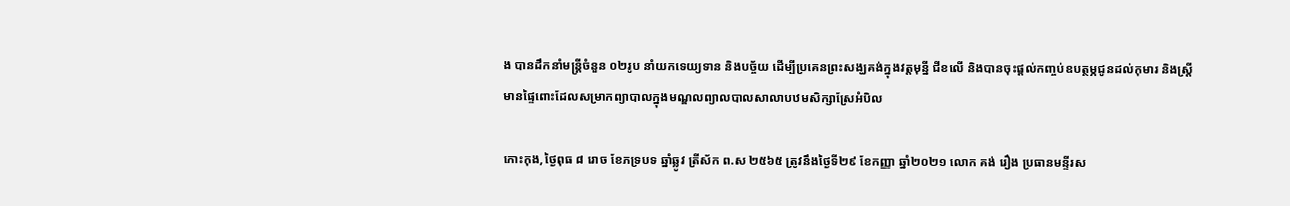ង បានដឹកនាំមន្រ្តីចំនួន ០២រូប នាំយកទេយ្យទាន និងបច្ច័យ ដើម្បីប្រគេនព្រះសង្ឃគង់ក្នុងវត្តមុន្នី ជីខលើ និងបានចុះផ្ដល់កញ្ចប់ឧបត្ថម្ភជូនដល់កុមារ និងស្រ្តីមានផ្ទៃពោះដែលសម្រាកព្យាបាលក្នុងមណ្ឌលព្យាលបាលសាលាបឋមសិក្សាស្រែអំបិល

កោះកុង,ថ្ងៃពុធ ៨ រោច ខែភទ្របទ ឆ្នាំឆ្លូវ ត្រីស័ក ព.ស ២៥៦៥ ត្រូវនឹងថ្ងៃទី២៩ ខែកញ្ញា ឆ្នាំ២០២១ លោក គង់ រឿង ប្រធានមន្ទីរស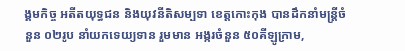ង្គមកិច្ច អតីតយុទ្ធជន និងយុវនីតិសម្បទា ខេត្តកោះកុង បានដឹកនាំមន្រ្តីចំនួន ០២រូប នាំយកទេយ្យទាន រួមមាន អង្ករចំនួន ៥០គីឡូក្រាម,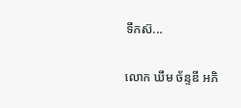ទឹកស៊...

លោក ឃឹម ច័ន្ទឌី អភិ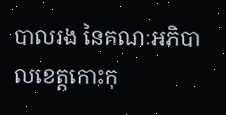បាលរង នៃគណៈអភិបាលខេត្តកោះកុ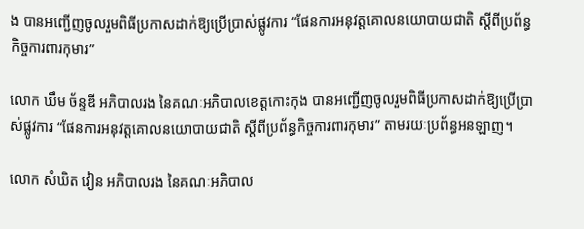ង បានអញ្ជើញចូលរួមពិធីប្រកាសដាក់ឱ្យប្រើប្រាស់ផ្លូវការ “ផែនការអនុវត្តគោលនយោបាយជាតិ ស្តីពីប្រព័ន្ធកិច្ចការពារកុមារ”

លោក ឃឹម ច័ន្ទឌី អភិបាលរង នៃគណៈអភិបាលខេត្តកោះកុង បានអញ្ជើញចូលរួមពិធីប្រកាសដាក់ឱ្យប្រើប្រាស់ផ្លូវការ “ផែនការអនុវត្តគោលនយោបាយជាតិ ស្តីពីប្រព័ន្ធកិច្ចការពារកុមារ” តាមរយៈប្រព័ន្ធអនឡាញ។

លោក សំឃិត វៀន អភិបាលរង នៃគណៈអភិបាល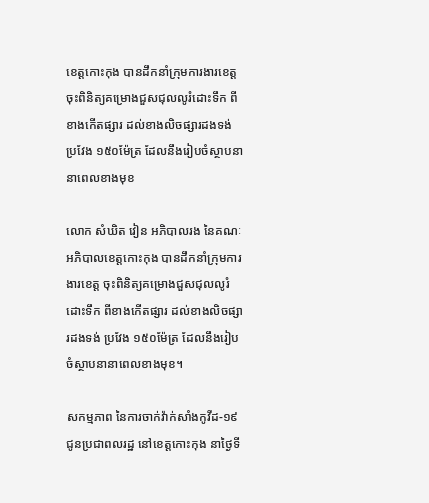ខេត្តកោះកុង បានដឹកនាំក្រុមការងារខេត្ត ចុះពិនិត្យគម្រោងជួសជុលលូរំដោះទឹក ពីខាងកើតផ្សារ ដល់ខាងលិចផ្សារដងទង់ ប្រវែង ១៥០ម៉ែត្រ ដែលនឹងរៀបចំស្ថាបនានាពេលខាងមុខ

លោក សំឃិត វៀន អភិបាលរង នៃគណៈអភិបាលខេត្តកោះកុង បានដឹកនាំក្រុមការងារខេត្ត ចុះពិនិត្យគម្រោងជួសជុលលូរំដោះទឹក ពីខាងកើតផ្សារ ដល់ខាងលិចផ្សារដងទង់ ប្រវែង ១៥០ម៉ែត្រ ដែលនឹងរៀបចំស្ថាបនានាពេលខាងមុខ។

សកម្មភាព នៃការចាក់វ៉ាក់សាំងកូវីដ-១៩ ជូនប្រជាពលរដ្ឋ នៅខេត្តកោះកុង នាថ្ងៃទី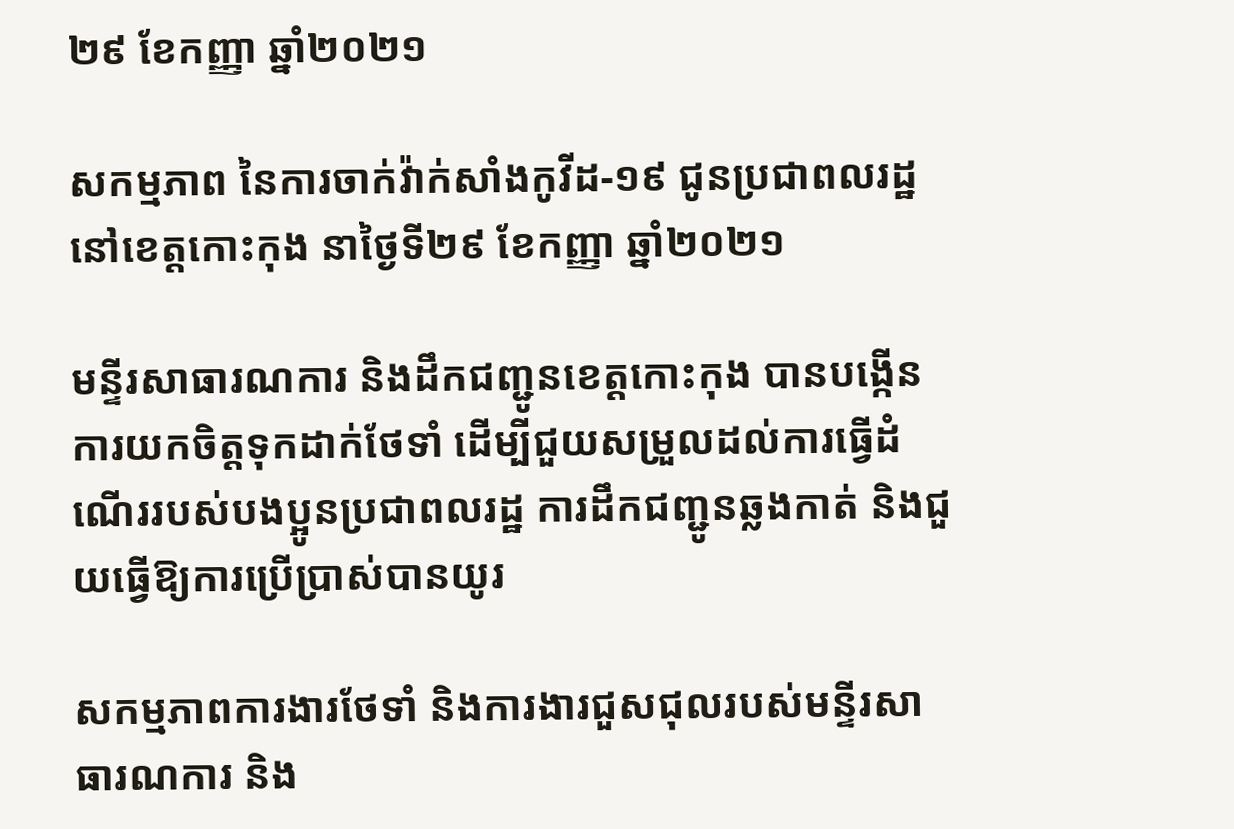២៩ ខែកញ្ញា ឆ្នាំ២០២១

សកម្មភាព នៃការចាក់វ៉ាក់សាំងកូវីដ-១៩ ជូនប្រជាពលរដ្ឋ នៅខេត្តកោះកុង នាថ្ងៃទី២៩ ខែកញ្ញា ឆ្នាំ២០២១

មន្ទីរសាធារណការ និងដឹកជញ្ជូនខេត្តកោះកុង បានបង្កើនការយកចិត្តទុកដាក់ថែទាំ ដើម្បីជួយសម្រួលដល់ការធ្វើដំណើររបស់បងប្អូនប្រជាពលរដ្ឋ ការដឹកជញ្ជូនឆ្លងកាត់ និងជួយធ្វើឱ្យការប្រើប្រាស់បានយូរ

សកម្មភាពការងារថែទាំ និងការងារជួសជុលរបស់មន្ទីរសាធារណការ និង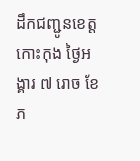ដឹកជញ្ជូនខេត្តកោះកុង ថ្ងៃអង្គារ ៧ រោច ខែភ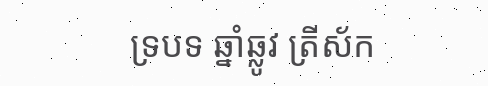ទ្របទ ឆ្នាំឆ្លូវ ត្រីស័ក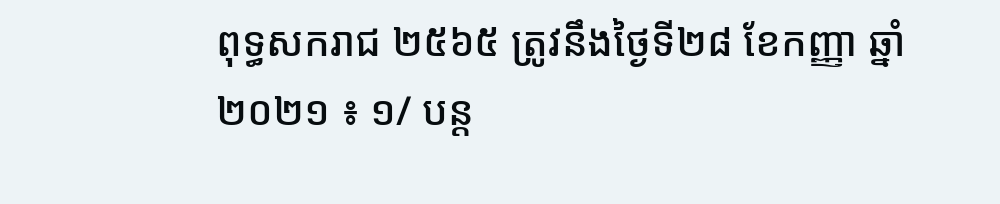ពុទ្ធសករាជ ២៥៦៥ ត្រូវនឹងថ្ងៃទី២៨ ខែកញ្ញា ឆ្នាំ២០២១ ៖ ១/ បន្ត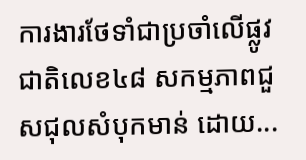ការងារថែទាំជាប្រចាំលើផ្លូវជាតិលេខ៤៨ សកម្មភាពជួសជុលសំបុកមាន់ ដោយ...